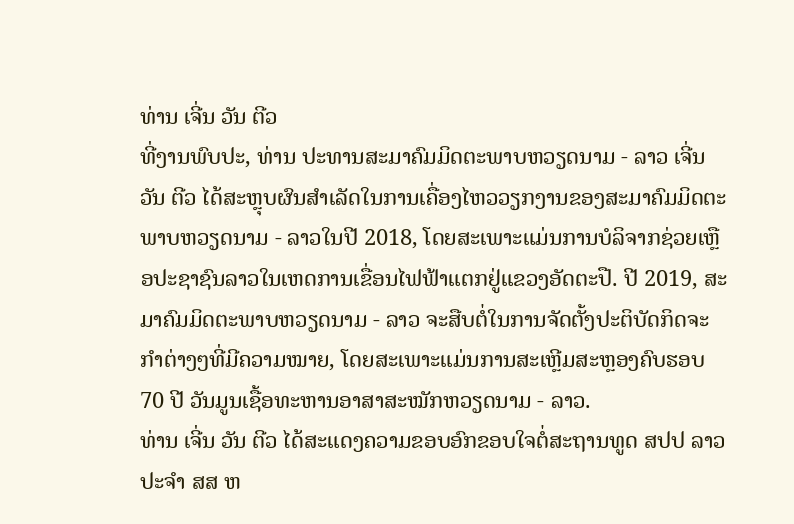ທ່ານ ເຈີ່ນ ວັນ ຕີວ
ທີ່ງານພົບປະ, ທ່ານ ປະທານສະມາຄົມມິດຕະພາບຫວຽດນາມ - ລາວ ເຈີ່ນ ວັນ ຕີວ ໄດ້ສະຫຼຸບຜົນສໍາເລັດໃນການເຄື່ອງໄຫວວຽກງານຂອງສະມາຄົມມິດຕະພາບຫວຽດນາມ - ລາວໃນປີ 2018, ໂດຍສະເພາະແມ່ນການບໍລິຈາກຊ່ວຍເຫຼືອປະຊາຊົນລາວໃນເຫດການເຂື່ອນໄຟຟ້າແຕກຢູ່ແຂວງອັດຕະປື. ປີ 2019, ສະມາຄົມມິດຕະພາບຫວຽດນາມ - ລາວ ຈະສືບຕໍ່ໃນການຈັດຕັ້ງປະຕິບັດກິດຈະກໍາຕ່າງໆທີ່ມີຄວາມໝາຍ, ໂດຍສະເພາະແມ່ນການສະເຫຼີມສະຫຼອງຄົບຮອບ 70 ປີ ວັນມູນເຊື້ອທະຫານອາສາສະໝັກຫວຽດນາມ - ລາວ.
ທ່ານ ເຈີ່ນ ວັນ ຕີວ ໄດ້ສະແດງຄວາມຂອບອົກຂອບໃຈຕໍ່ສະຖານທູດ ສປປ ລາວ ປະຈໍາ ສສ ຫ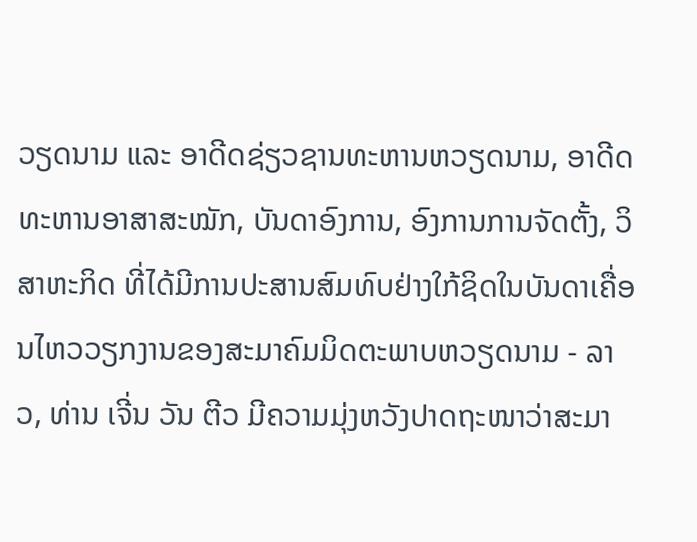ວຽດນາມ ແລະ ອາດີດຊ່ຽວຊານທະຫານຫວຽດນາມ, ອາດີດທະຫານອາສາສະໝັກ, ບັນດາອົງການ, ອົງການການຈັດຕັ້ງ, ວິສາຫະກິດ ທີ່ໄດ້ມີການປະສານສົມທົບຢ່າງໃກ້ຊິດໃນບັນດາເຄື່ອນໄຫວວຽກງານຂອງສະມາຄົມມິດຕະພາບຫວຽດນາມ - ລາວ, ທ່ານ ເຈີ່ນ ວັນ ຕີວ ມີຄວາມມຸ່ງຫວັງປາດຖະໜາວ່າສະມາ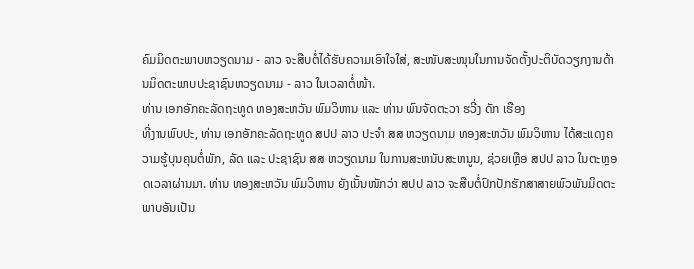ຄົມມິດຕະພາບຫວຽດນາມ - ລາວ ຈະສືບຕໍ່ໄດ້ຮັບຄວາມເອົາໃຈໃສ່, ສະໜັບສະໜຸນໃນການຈັດຕັ້ງປະຕິບັດວຽກງານດ້ານມິດຕະພາບປະຊາຊົນຫວຽດນາມ - ລາວ ໃນເວລາຕໍ່ໜ້າ.
ທ່ານ ເອກອັກຄະລັດຖະທູດ ທອງສະຫວັນ ພົມວິຫານ ແລະ ທ່ານ ພົນຈັດຕະວາ ຮວີ່ງ ດັກ ເຮືອງ
ທີ່ງານພົບປະ, ທ່ານ ເອກອັກຄະລັດຖະທູດ ສປປ ລາວ ປະຈໍາ ສສ ຫວຽດນາມ ທອງສະຫວັນ ພົມວິຫານ ໄດ້ສະແດງຄວາມຮູ້ບຸນຄຸນຕໍ່ພັກ, ລັດ ແລະ ປະຊາຊົນ ສສ ຫວຽດນາມ ໃນການສະຫນັບສະຫນູນ, ຊ່ວຍເຫຼືອ ສປປ ລາວ ໃນຕະຫຼອດເວລາຜ່ານມາ. ທ່ານ ທອງສະຫວັນ ພົມວິຫານ ຍັງເນັ້ນໜັກວ່າ ສປປ ລາວ ຈະສືບຕໍ່ປົກປັກຮັກສາສາຍພົວພັນມິດຕະພາບອັນເປັນ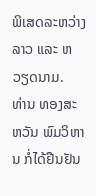ພິເສດລະຫວ່າງ ລາວ ແລະ ຫວຽດນາມ.
ທ່ານ ທອງສະຫວັນ ພົມວິຫານ ກໍ່ໄດ້ຢືນຢັນ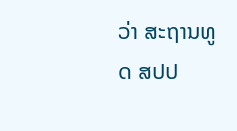ວ່າ ສະຖານທູດ ສປປ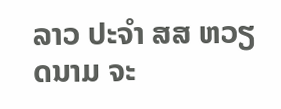ລາວ ປະຈໍາ ສສ ຫວຽດນາມ ຈະ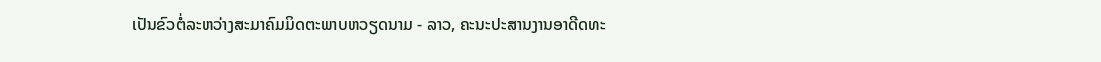ເປັນຂົວຕໍ່ລະຫວ່າງສະມາຄົມມິດຕະພາບຫວຽດນາມ - ລາວ, ຄະນະປະສານງານອາດີດທະ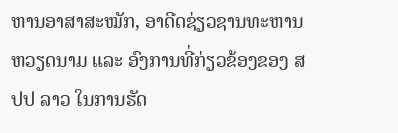ຫານອາສາສະໝັກ, ອາດີດຊ່ຽວຊານທະຫານຫວຽດນາມ ແລະ ອົງການທີ່ກ່ຽວຂ້ອງຂອງ ສປປ ລາວ ໃນການຮັດ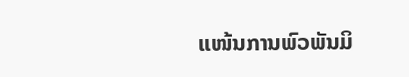ແໜ້ນການພົວພັນມິ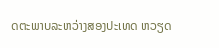ດຕະພາບລະຫວ່າງສອງປະເທດ ຫວຽດ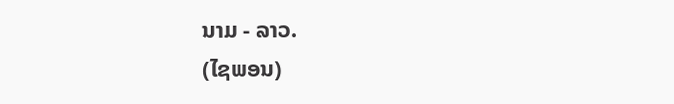ນາມ - ລາວ.
(ໄຊພອນ)